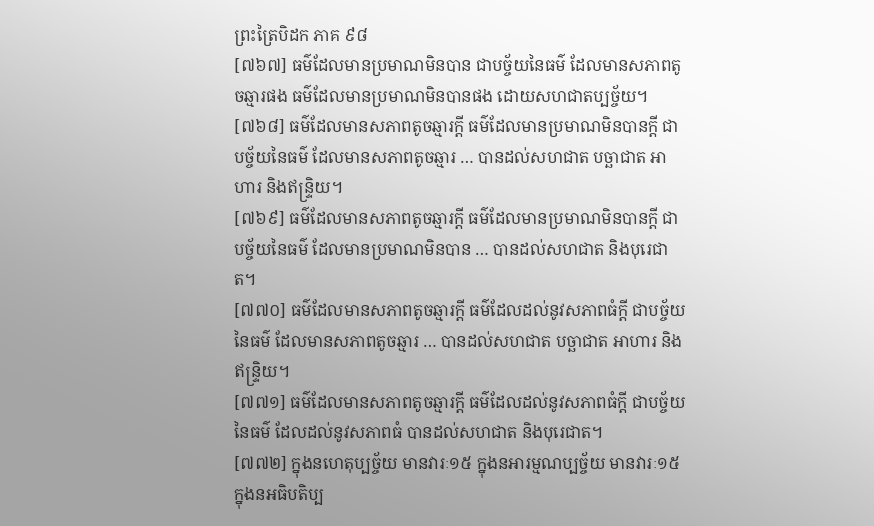ព្រះត្រៃបិដក ភាគ ៩៨
[៧៦៧] ធម៌ដែលមានប្រមាណមិនបាន ជាបច្ច័យនៃធម៌ ដែលមានសភាពតូចឆ្មារផង ធម៌ដែលមានប្រមាណមិនបានផង ដោយសហជាតប្បច្ច័យ។
[៧៦៨] ធម៌ដែលមានសភាពតូចឆ្មារក្តី ធម៌ដែលមានប្រមាណមិនបានក្តី ជាបច្ច័យនៃធម៌ ដែលមានសភាពតូចឆ្មារ … បានដល់សហជាត បច្ឆាជាត អាហារ និងឥន្ទ្រិយ។
[៧៦៩] ធម៌ដែលមានសភាពតូចឆ្មារក្តី ធម៌ដែលមានប្រមាណមិនបានក្តី ជាបច្ច័យនៃធម៌ ដែលមានប្រមាណមិនបាន … បានដល់សហជាត និងបុរេជាត។
[៧៧០] ធម៌ដែលមានសភាពតូចឆ្មារក្តី ធម៌ដែលដល់នូវសភាពធំក្តី ជាបច្ច័យនៃធម៌ ដែលមានសភាពតូចឆ្មារ … បានដល់សហជាត បច្ឆាជាត អាហារ និងឥន្ទ្រិយ។
[៧៧១] ធម៌ដែលមានសភាពតូចឆ្មារក្តី ធម៌ដែលដល់នូវសភាពធំក្តី ជាបច្ច័យនៃធម៌ ដែលដល់នូវសភាពធំ បានដល់សហជាត និងបុរេជាត។
[៧៧២] ក្នុងនហេតុប្បច្ច័យ មានវារៈ១៥ ក្នុងនអារម្មណប្បច្ច័យ មានវារៈ១៥ ក្នុងនអធិបតិប្ប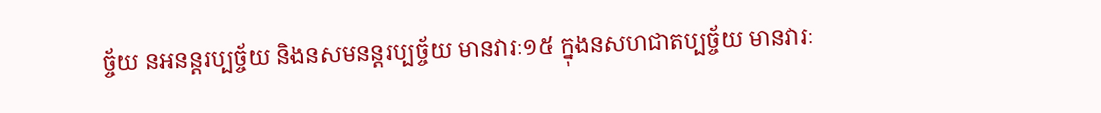ច្ច័យ នអនន្តរប្បច្ច័យ និងនសមនន្តរប្បច្ច័យ មានវារៈ១៥ ក្នុងនសហជាតប្បច្ច័យ មានវារៈ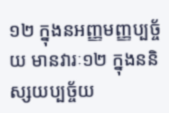១២ ក្នុងនអញ្ញមញ្ញប្បច្ច័យ មានវារៈ១២ ក្នុងននិស្សយប្បច្ច័យ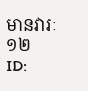មានវារៈ១២
ID: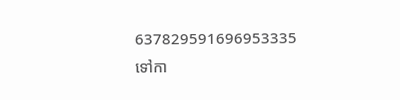637829591696953335
ទៅកា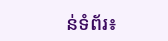ន់ទំព័រ៖